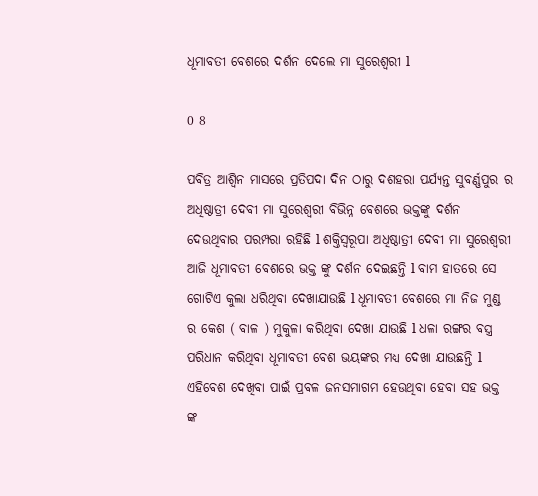ଧୂମାବତୀ ବେଶରେ ଦର୍ଶନ ଦେଲେ ମା ସୁରେଶ୍ୱରୀ l

0 8

ପବିତ୍ର ଆଶ୍ଵିନ ମାସରେ ପ୍ରତିପଦା ଦିନ ଠାରୁ ଦଶହରା ପର୍ଯ୍ୟନ୍ତ ସୁବର୍ଣ୍ଣପୁର ର ଅଧିଷ୍ଠାତ୍ରୀ ଦେବୀ ମା ସୁରେଶ୍ୱରୀ ବିଭିନ୍ନ ବେଶରେ ଭକ୍ତଙ୍କୁ ଦର୍ଶନ ଦେଉଥିବାର ପରମ୍ପରା ରହିଛି l ଶକ୍ତିସ୍ୱରୂପା ଅଧିଷ୍ଠାତ୍ରୀ ଦେବୀ ମା ସୁରେଶ୍ୱରୀ ଆଜି ଧୂମାବତୀ ବେଶରେ ଭକ୍ତ ଙ୍କୁ ଦର୍ଶନ ଦେଇଛନ୍ତି l ବାମ ହାତରେ ସେ ଗୋଟିଏ କୁଲା ଧରିଥିବା ଦେଖାଯାଉଛି l ଧୂମାବତୀ ବେଶରେ ମା ନିଜ ମୁଣ୍ଡ ର କେଶ ( ବାଳ ) ମୁକୁଳା କରିଥିବା ଦେଖା ଯାଉଛି l ଧଳା ରଙ୍ଗର ବସ୍ତ୍ର ପରିଧାନ କରିଥିବା ଧୂମାବତୀ ବେଶ ଭୟଙ୍କର ମଧ୍ୟ ଦେଖା ଯାଉଛନ୍ତି l ଏହିବେଶ ଦେଖିବା ପାଇଁ ପ୍ରବଳ ଜନସମାଗମ ହେଉଥିବା ହେବା ସହ ଭକ୍ତ ଙ୍କ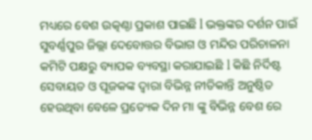ମଧ୍ୟରେ ବେଶ ଉତ୍କଣ୍ଠା ପ୍ରକାଶ ପାଇଛି l ଭକ୍ତଙ୍କର ଦର୍ଶନ ପାଇଁ ସୁବର୍ଣ୍ଣପୁର ଜିଲ୍ଲା ଦେବୋତ୍ତର ବିଭାଗ ଓ ମନ୍ଦିର ପରିଚାଳନା କମିଟି ପକ୍ଷରୁ ବ୍ୟାପକ ବ୍ୟବସ୍ଥା କରାଯାଇଛି l କିଛି ନିର୍ଦିଷ୍ଟ ସେବାୟତ ଓ ପୂଜକଙ୍କ ଦ୍ୱାରା ବିଭିନ୍ନ ନୀତିକାନ୍ତି ଅନୁଷ୍ଠିତ ହେଉଥିବା ବେଳେ ପ୍ରତ୍ୟେକ ଦିନ ମା ଙ୍କୁ ବିଭିନ୍ନ ବେଶ ରେ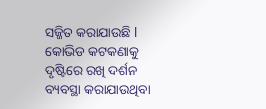ସଜ୍ଜିତ କରାଯାଉଛି l କୋଭିଡ କଟକଣାକୁ ଦୃଷ୍ଟିରେ ରଖି ଦର୍ଶନ ବ୍ୟବସ୍ଥା କରାଯାଉଥିବା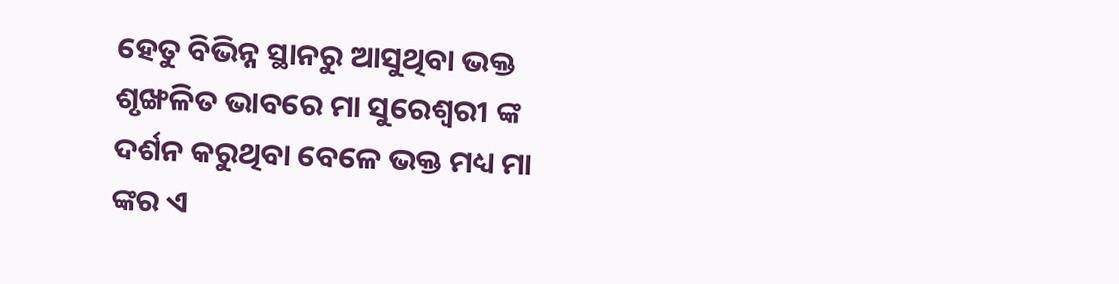ହେତୁ ବିଭିନ୍ନ ସ୍ଥାନରୁ ଆସୁଥିବା ଭକ୍ତ ଶୃଙ୍ଖଳିତ ଭାବରେ ମା ସୁରେଶ୍ୱରୀ ଙ୍କ ଦର୍ଶନ କରୁଥିବା ବେଳେ ଭକ୍ତ ମଧ୍ୟ ମା ଙ୍କର ଏ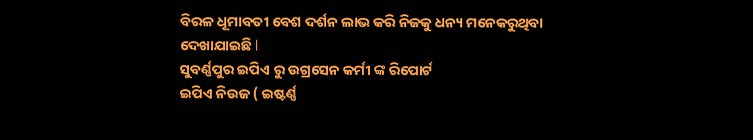ବିରଳ ଧୂମାବତୀ ବେଶ ଦର୍ଶନ ଲାଭ କରି ନିଜକୁ ଧନ୍ୟ ମନେକରୁଥିବା ଦେଖାଯାଇଛି l
ସୁବର୍ଣ୍ଣପୁର ଇପିଏ ରୁ ଉଗ୍ରସେନ କର୍ମୀ ଙ୍କ ରିପୋର୍ଟ
ଇପିଏ ନିଉଜ ( ଇଷ୍ଟର୍ଣ୍ଣ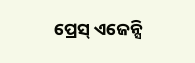ପ୍ରେସ୍ ଏଜେନ୍ସି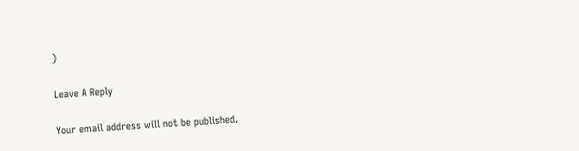)

Leave A Reply

Your email address will not be published.